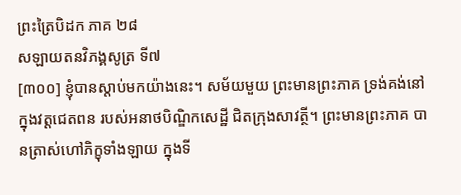ព្រះត្រៃបិដក ភាគ ២៨
សឡាយតនវិភង្គសូត្រ ទី៧
[៣០០] ខ្ញុំបានស្តាប់មកយ៉ាងនេះ។ សម័យមួយ ព្រះមានព្រះភាគ ទ្រង់គង់នៅក្នុងវត្តជេតពន របស់អនាថបិណ្ឌិកសេដ្ឋី ជិតក្រុងសាវត្ថី។ ព្រះមានព្រះភាគ បានត្រាស់ហៅភិក្ខុទាំងឡាយ ក្នុងទី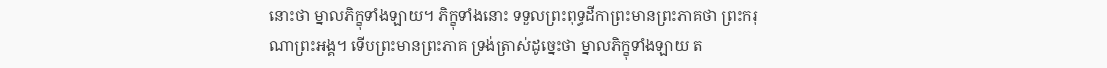នោះថា ម្នាលភិក្ខុទាំងឡាយ។ ភិក្ខុទាំងនោះ ទទួលព្រះពុទ្ធដីកាព្រះមានព្រះភាគថា ព្រះករុណាព្រះអង្គ។ ទើបព្រះមានព្រះភាគ ទ្រង់ត្រាស់ដូច្នេះថា ម្នាលភិក្ខុទាំងឡាយ ត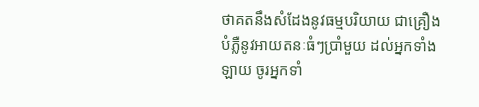ថាគតនឹងសំដែងនូវធម្មបរិយាយ ជាគ្រឿងបំភ្លឺនូវអាយតនៈធំៗប្រាំមួយ ដល់អ្នកទាំងឡាយ ចូរអ្នកទាំ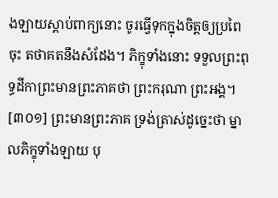ងឡាយស្តាប់ពាក្យនោះ ចូរធ្វើទុកក្នុងចិត្តឲ្យប្រពៃចុះ តថាគតនឹងសំដែង។ ភិក្ខុទាំងនោះ ទទួលព្រះពុទ្ធដីកាព្រះមានព្រះភាគថា ព្រះករុណា ព្រះអង្គ។
[៣០១] ព្រះមានព្រះភាគ ទ្រង់ត្រាស់ដូច្នេះថា ម្នាលភិក្ខុទាំងឡាយ បុ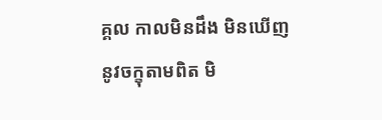គ្គល កាលមិនដឹង មិនឃើញនូវចក្ខុតាមពិត មិ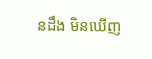នដឹង មិនឃើញ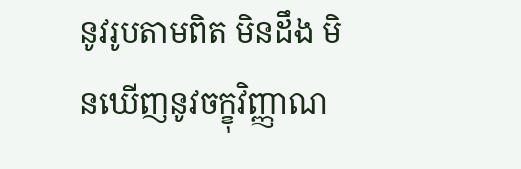នូវរូបតាមពិត មិនដឹង មិនឃើញនូវចក្ខុវិញ្ញាណ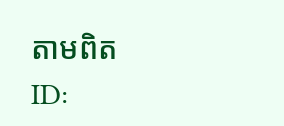តាមពិត
ID: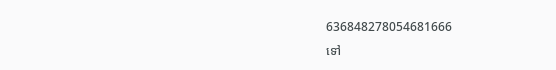636848278054681666
ទៅ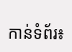កាន់ទំព័រ៖